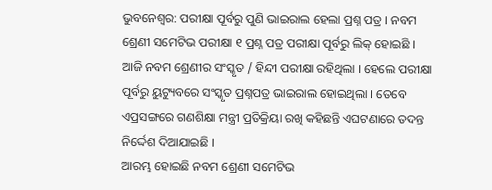ଭୁବନେଶ୍ବର: ପରୀକ୍ଷା ପୂର୍ବରୁ ପୁଣି ଭାଇରାଲ ହେଲା ପ୍ରଶ୍ନ ପତ୍ର । ନବମ ଶ୍ରେଣୀ ସମେଟିଭ ପରୀକ୍ଷା ୧ ପ୍ରଶ୍ନ ପତ୍ର ପରୀକ୍ଷା ପୂର୍ବରୁ ଲିକ୍ ହୋଇଛି । ଆଜି ନବମ ଶ୍ରେଣୀର ସଂସ୍କୃତ / ହିନ୍ଦୀ ପରୀକ୍ଷା ରହିଥିଲା । ହେଲେ ପରୀକ୍ଷା ପୂର୍ବରୁ ୟୁଟ୍ୟୁବରେ ସଂସ୍କୃତ ପ୍ରଶ୍ନପତ୍ର ଭାଇରାଲ ହୋଇଥିଲା । ତେବେ ଏପ୍ରସଙ୍ଗରେ ଗଣଶିକ୍ଷା ମନ୍ତ୍ରୀ ପ୍ରତିକ୍ରିୟା ରଖି କହିଛନ୍ତି ଏଘଟଣାରେ ତଦନ୍ତ ନିର୍ଦ୍ଦେଶ ଦିଆଯାଇଛି ।
ଆରମ୍ଭ ହୋଇଛି ନବମ ଶ୍ରେଣୀ ସମେଟିଭ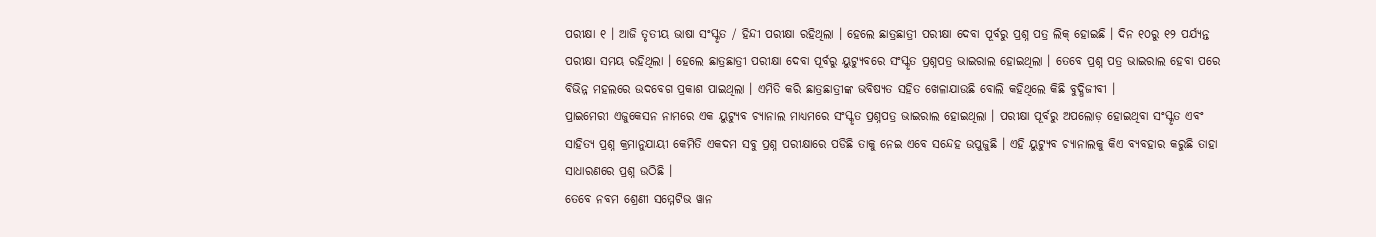ପରୀକ୍ଷା ୧ । ଆଜି ତୃତୀୟ ଭାଷା ସଂସ୍କୃତ / ହିନ୍ଦୀ ପରୀକ୍ଷା ରହିଥିଲା । ହେଲେ ଛାତ୍ରଛାତ୍ରୀ ପରୀକ୍ଷା ଦେବା ପୂର୍ବରୁ ପ୍ରଶ୍ନ ପତ୍ର ଲିକ୍ ହୋଇଛି । ଦିନ ୧୦ରୁ ୧୨ ପର୍ଯ୍ୟନ୍ତ ପରୀକ୍ଷା ସମୟ ରହିଥିଲା । ହେଲେ ଛାତ୍ରଛାତ୍ରୀ ପରୀକ୍ଷା ଦେବା ପୂର୍ବରୁ ୟୁଟ୍ୟୁବରେ ସଂସ୍କୃତ ପ୍ରଶ୍ନପତ୍ର ଭାଇରାଲ ହୋଇଥିଲା । ତେବେ ପ୍ରଶ୍ନ ପତ୍ର ଭାଇରାଲ ହେବା ପରେ ବିଭିନ୍ନ ମହଲରେ ଉଦବେଗ ପ୍ରକାଶ ପାଇଥିଲା । ଏମିତି କରି ଛାତ୍ରଛାତ୍ରୀଙ୍କ ଭବିଷ୍ୟତ ସହିତ ଖେଳାଯାଉଛି ବୋଲି କହିଥିଲେ କିଛି ବୁଦ୍ଧିଜୀବୀ ।
ପ୍ରାଇମେରୀ ଏଜୁକେସନ ନାମରେ ଏକ ୟୁଟ୍ୟୁବ ଚ୍ୟାନାଲ ମାଧ୍ୟମରେ ସଂସ୍କୃତ ପ୍ରଶ୍ନପତ୍ର ଭାଇରାଲ ହୋଇଥିଲା । ପରୀକ୍ଷା ପୂର୍ବରୁ ଅପଲୋଡ଼ ହୋଇଥିବା ସଂସ୍କୃତ ଏବଂ ସାହିତ୍ୟ ପ୍ରଶ୍ନ କ୍ରମାନୁଯାୟୀ କେମିତି ଏକଦମ ସବୁ ପ୍ରଶ୍ନ ପରୀକ୍ଷାରେ ପଡିଛି ତାକୁ ନେଇ ଏବେ ସନ୍ଦେହ ଉପୁଜୁଛି । ଏହି ୟୁଟ୍ୟୁବ ଚ୍ୟାନାଲକୁ କିଏ ବ୍ୟବହାର କରୁଛି ତାହା ସାଧାରଣରେ ପ୍ରଶ୍ନ ଉଠିଛି ।
ତେବେ ନବମ ଶ୍ରେଣୀ ସମ୍ମେଟିଭ ୱାନ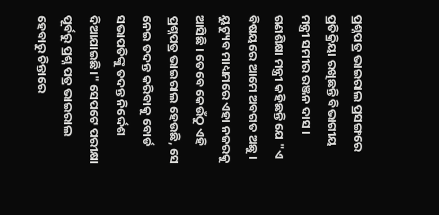ପ୍ରଶ୍ନପତ୍ର ଭାଇରାଲ ପ୍ରସଙ୍ଗରେ ପ୍ରତିକ୍ରିୟା ରଖିଛନ୍ତି ବିଭାଗୀୟ ମନ୍ତ୍ରୀ ସମୀର ରଞ୍ଜନ ଦାସ । ଗଣଶିକ୍ଷା ମନ୍ତ୍ରୀ କହିଛନ୍ତି ଯେ "ଏ ବିଷୟରେ ଆମେ ଅବଗତ ଅଛୁ । ୟୁଟ୍ୟୁବ ମାଧ୍ୟମରେ ଏହା ନଜରକୁ ଆସିଛି । ତେବେ କେଉଁଠୁ ଏହି ପ୍ରଶ୍ନପତ୍ର ଭାଇରାଲ ହେଉଛି, ସେ ନେଇ ତଦନ୍ତ କରିବାକୁ ବୋର୍ଡ ସଭାପତିଙ୍କୁ ତଦନ୍ତ ନିର୍ଦ୍ଦେଶ ଦିଆଯାଇଛି।" ସେପଟେ ପରୀକ୍ଷା ପୂର୍ବରୁ ପ୍ରଶ୍ନ ପତ୍ର ଭାଇରାଲ ହେବାରୁ ଚିନ୍ତାରେ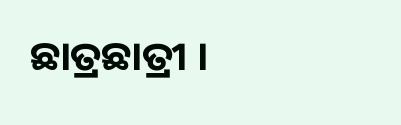ଛାତ୍ରଛାତ୍ରୀ ।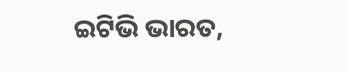ଇଟିଭି ଭାରତ,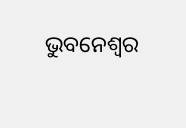ଭୁବନେଶ୍ବର